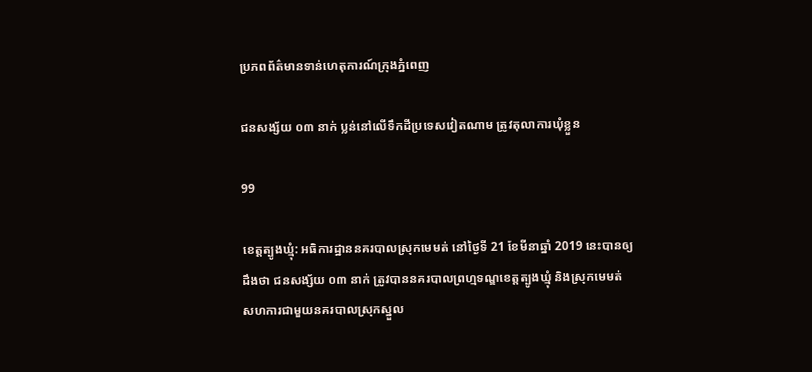ប្រភពព័ត៌មានទាន់ហេតុការណ៍ក្រុងភ្នំពេញ

ជនសង្ស័យ ០៣ នាក់ ប្លន់នៅលើទឹកដីប្រទេសវៀតណាម ត្រូវតុលាការឃុំខ្លួន

99

ខេត្តត្បូងឃ្មុំ: អធិការដ្ឋាននគរបាលស្រុកមេមត់ នៅថ្ងៃទី 21 ខែមីនាឆ្នាំ 2019 នេះបានឲ្យដឹងថា ជនសង្ស័យ ០៣ នាក់ ត្រូវបាននគរបាលព្រហ្មទណ្ឌខេត្តត្បូងឃ្មុំ និងស្រុកមេមត់ សហការជាមួយនគរបាលស្រុកស្នួល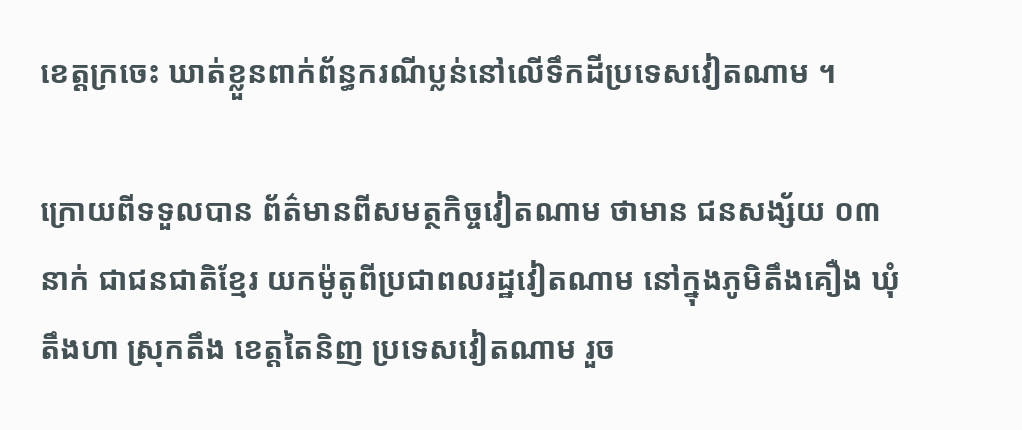ខេត្តក្រចេះ ឃាត់ខ្លួនពាក់ព័ន្ធករណីប្លន់នៅលើទឹកដីប្រទេសវៀតណាម ។

ក្រោយពីទទួលបាន ព័ត៌មានពីសមត្ថកិច្ចវៀតណាម ថាមាន ជនសង្ស័យ ០៣ នាក់ ជាជនជាតិខ្មែរ យកម៉ូតូពីប្រជាពលរដ្ឋវៀតណាម នៅក្នុងភូមិតឹងគឿង ឃុំតឹងហា ស្រុកតឹង ខេត្តតៃនិញ ប្រទេសវៀតណាម រួច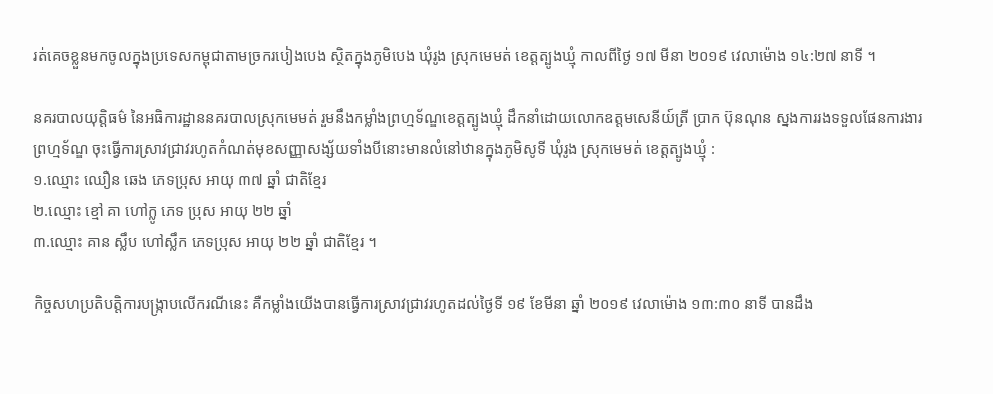រត់គេចខ្លួនមកចូលក្នុងប្រទេសកម្ពុជាតាមច្រករបៀងបេង ស្ថិតក្នុងភូមិបេង ឃុំរូង ស្រុកមេមត់ ខេត្តត្បូងឃ្មុំ កាលពីថ្ងៃ ១៧ មីនា ២០១៩ វេលាម៉ោង ១៤:២៧ នាទី ។

នគរបាលយុត្តិធម៌ នៃអធិការដ្ឋាននគរបាលស្រុកមេមត់ រួមនឹងកម្លាំងព្រហ្មទ័ណ្ឌខេត្តត្បូងឃ្មុំ ដឹកនាំដោយលោកឧត្តមសេនីយ៍ត្រី ប្រាក ប៊ុនណុន ស្នងការរងទទួលផែនការងារព្រហ្មទ័ណ្ឌ ចុះធ្វើការស្រាវជ្រាវរហូតកំណត់មុខសញ្ញាសង្ស័យទាំងបីនោះមានលំនៅឋានក្នុងភូមិសូទី ឃុំរូង ស្រុកមេមត់ ខេត្តត្បូងឃ្មុំ :
១.ឈ្មោះ ឈឿន ឆេង ភេទប្រុស អាយុ ៣៧ ឆ្នាំ ជាតិខ្មែរ
២.ឈ្មោះ ខ្មៅ គា ហៅក្លូ ភេទ ប្រុស អាយុ ២២ ឆ្នាំ
៣.ឈ្មោះ គាន ស្លឹប ហៅស្លឹក ភេទប្រុស អាយុ ២២ ឆ្នាំ ជាតិខ្មែរ ។

កិច្ចសហប្រតិបត្តិការបង្ក្រាបលើករណីនេះ គឺកម្លាំងយើងបានធ្វើការស្រាវជ្រាវរហូតដល់ថ្ងៃទី ១៩ ខែមីនា ឆ្នាំ ២០១៩ វេលាម៉ោង ១៣:៣០ នាទី បានដឹង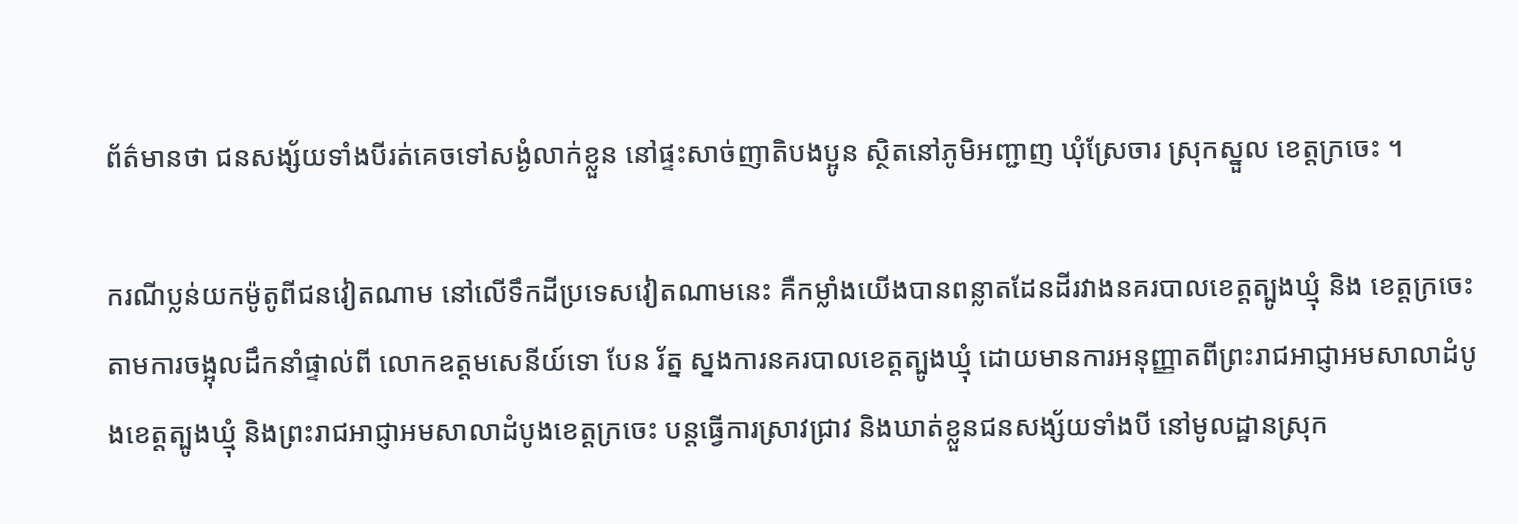ព័ត៌មានថា ជនសង្ស័យទាំងបីរត់គេចទៅសង្ងំលាក់ខ្លួន នៅផ្ទះសាច់ញាតិបងប្អូន ស្ថិតនៅភូមិអញ្ជាញ ឃុំស្រែចារ ស្រុកស្នួល ខេត្តក្រចេះ ។

ករណីប្លន់យកម៉ូតូពីជនវៀតណាម នៅលើទឹកដីប្រទេសវៀតណាមនេះ គឺកម្លាំងយើងបានពន្លាតដែនដីរវាងនគរបាលខេត្តត្បូងឃ្មុំ និង ខេត្តក្រចេះ តាមការចង្អុលដឹកនាំផ្ទាល់ពី លោកឧត្តមសេនីយ៍ទោ បែន រ័ត្ន ស្នងការនគរបាលខេត្តត្បូងឃ្មុំ ដោយមានការអនុញ្ញាតពីព្រះរាជអាជ្ញាអមសាលាដំបូងខេត្តត្បូងឃ្មុំ និងព្រះរាជអាជ្ញាអមសាលាដំបូងខេត្តក្រចេះ បន្តធ្វើការស្រាវជ្រាវ និងឃាត់ខ្លួនជនសង្ស័យទាំងបី នៅមូលដ្ឋានស្រុក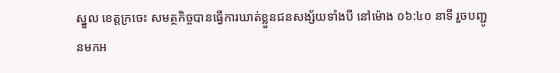ស្នួល ខេត្តក្រចេះ សមត្ថកិច្ចបានធ្វើការឃាត់ខ្លួនជនសង្ស័យទាំងបី នៅម៉ោង ០៦:៤០ នាទី រួចបញ្ជូនមកអ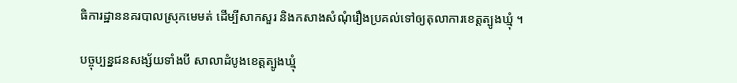ធិការដ្ឋាននគរបាលស្រុកមេមត់ ដើម្បីសាកសួរ និងកសាងសំណុំរឿងប្រគល់ទៅឲ្យតុលាការខេត្តត្បូងឃ្មុំ ។

បច្ចុប្បន្នជនសង្ស័យទាំងបី សាលាដំបូងខេត្តត្បូងឃ្មុំ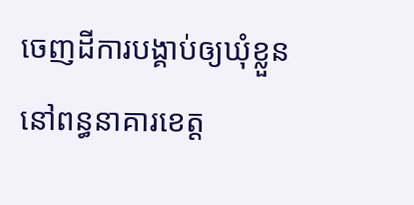ចេញដីការបង្គាប់ឲ្យឃុំខ្លួន នៅពន្ធនាគារខេត្ត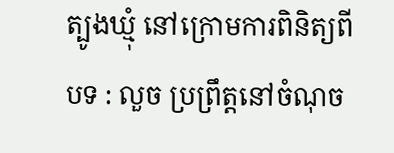ត្បូងឃ្មុំ នៅក្រោមការពិនិត្យពីបទ : លួច ប្រព្រឹត្តនៅចំណុច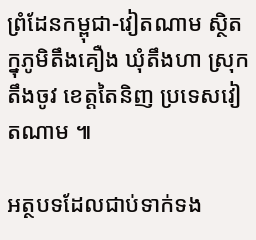ព្រំដែនកម្ពុជា-វៀតណាម ស្ថិតក្នុភូមិតឹងគឿង ឃុំតឹងហា ស្រុកតឹងចូវ ខេត្តតៃនិញ ប្រទេសវៀតណាម ៕

អត្ថបទដែលជាប់ទាក់ទង